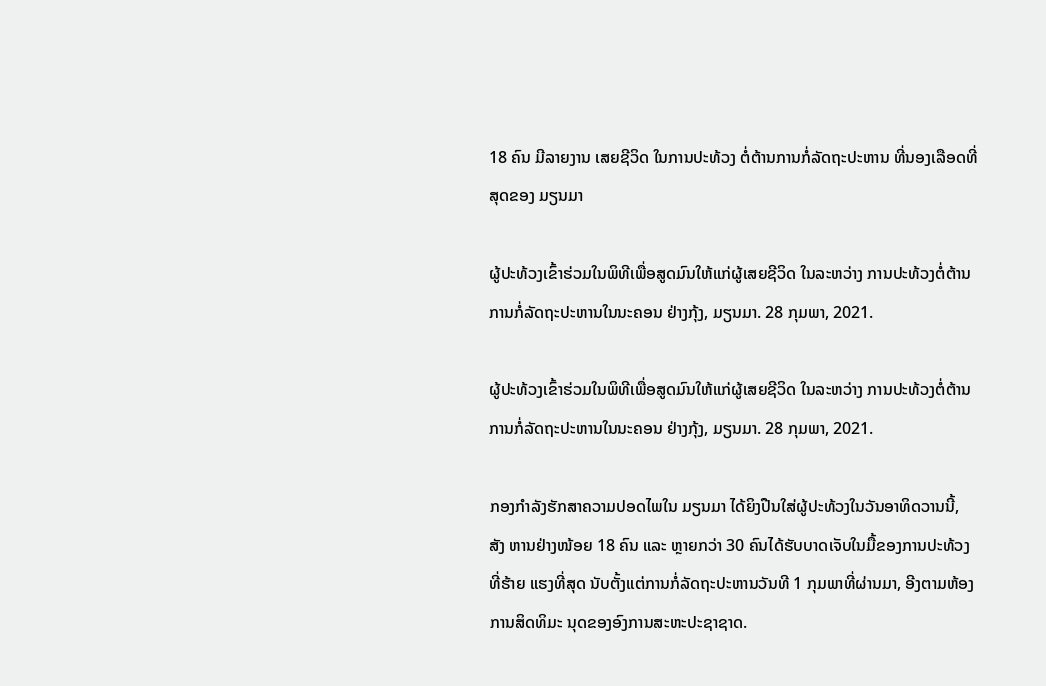18 ຄົນ ມີລາຍງານ ເສຍຊີວິດ ໃນການປະທ້ວງ ຕໍ່ຕ້ານການກໍ່ລັດຖະປະຫານ ທີ່ນອງເລືອດທີ່ສຸດຂອງ ມຽນມາ

ຜູ້ປະທ້ວງເຂົ້າຮ່ວມໃນພິທີເພື່ອສູດມົນໃຫ້ແກ່ຜູ້ເສຍຊີວິດ ໃນລະຫວ່າງ ການປະທ້ວງຕໍ່ຕ້ານການກໍ່ລັດຖະປະຫານໃນນະຄອນ ຢ່າງກຸ້ງ, ມຽນມາ. 28 ກຸມພາ, 2021.

ຜູ້ປະທ້ວງເຂົ້າຮ່ວມໃນພິທີເພື່ອສູດມົນໃຫ້ແກ່ຜູ້ເສຍຊີວິດ ໃນລະຫວ່າງ ການປະທ້ວງຕໍ່ຕ້ານການກໍ່ລັດຖະປະຫານໃນນະຄອນ ຢ່າງກຸ້ງ, ມຽນມາ. 28 ກຸມພາ, 2021.

ກອງກຳລັງຮັກສາຄວາມປອດໄພໃນ ມຽນມາ ໄດ້ຍິງປືນໃສ່ຜູ້ປະທ້ວງໃນວັນອາທິດວານນີ້, ສັງ ຫານຢ່າງໜ້ອຍ 18 ຄົນ ແລະ ຫຼາຍກວ່າ 30 ຄົນໄດ້ຮັບບາດເຈັບໃນມື້ຂອງການປະທ້ວງທີ່ຮ້າຍ ແຮງທີ່ສຸດ ນັບຕັ້ງແຕ່ການກໍ່ລັດຖະປະຫານວັນທີ 1 ກຸມພາທີ່ຜ່ານມາ, ອີງຕາມຫ້ອງການສິດທິມະ ນຸດຂອງອົງການສະຫະປະຊາຊາດ.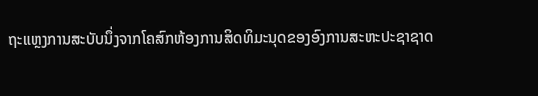ຖະແຫຼງການສະບັບນຶ່ງຈາກໂຄສົກຫ້ອງການສິດທິມະນຸດຂອງອົງການສະຫະປະຊາຊາດ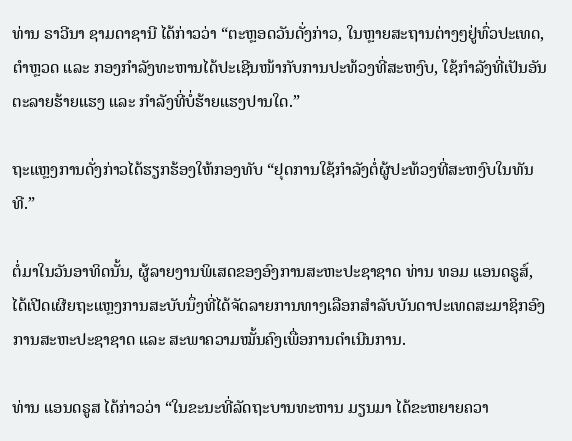ທ່ານ ຣາວີນາ ຊາມດາຊານີ ໄດ້ກ່າວວ່າ “ຕະຫຼອດວັນດັ່ງກ່າວ, ໃນຫຼາຍສະຖານຕ່າງໆຢູ່ທົ່ວປະເທດ, ຕຳຫຼວດ ແລະ ກອງກຳລັງທະຫານໄດ້ປະເຊີນໜ້າກັບການປະທ້ວງທີ່ສະຫງົບ, ໃຊ້ກຳລັງທີ່ເປັນອັນຕະລາຍຮ້າຍແຮງ ແລະ ກຳລັງທີ່ບໍ່ຮ້າຍແຮງປານໃດ.”

ຖະແຫຼງການດັ່ງກ່າວໄດ້ຮຽກຮ້ອງໃຫ້ກອງທັບ “ຢຸດການໃຊ້ກຳລັງຕໍ່ຜູ້ປະທ້ວງທີ່ສະຫງົບໃນທັນທີ.”

ຕໍ່ມາໃນວັນອາທິດນັ້ນ, ຜູ້ລາຍງານພິເສດຂອງອົງການສະຫະປະຊາຊາດ ທ່ານ ທອມ ແອນດຣູສ໌, ໄດ້ເປີດເຜີຍຖະແຫຼງການສະບັບນຶ່ງທີ່ໄດ້ຈັດລາຍການທາງເລືອກສຳລັບບັນດາປະເທດສະມາຊິກອົງການສະຫະປະຊາຊາດ ແລະ ສະພາຄວາມໝັ້ນຄົງເພື່ອການດຳເນີນການ.

ທ່ານ ແອນດຣູສ ໄດ້ກ່າວວ່າ “ໃນຂະນະທີ່ລັດຖະບານທະຫານ ມຽນມາ ໄດ້ຂະຫຍາຍຄວາ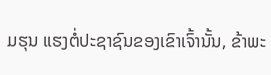ມຮຸນ ແຮງຕໍ່ປະຊາຊົນຂອງເຂົາເຈົ້ານັ້ນ, ຂ້າພະ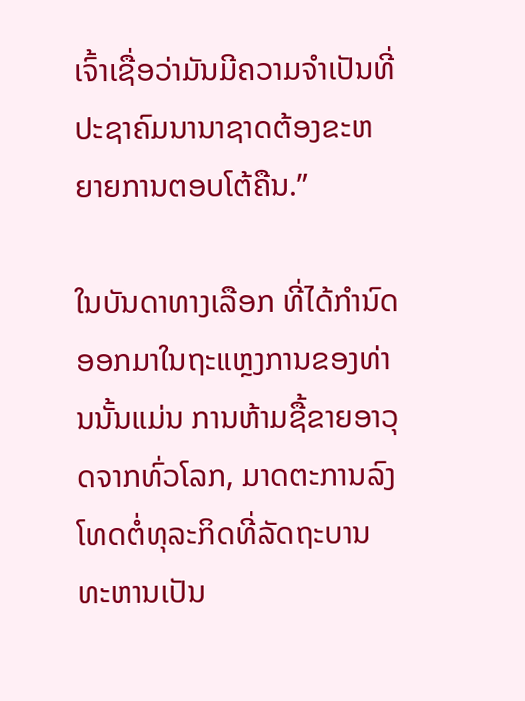ເຈົ້າເຊື່ອວ່າມັນມີຄວາມຈຳເປັນທີ່ປະຊາຄົມນານາຊາດຕ້ອງຂະຫຍາຍການຕອບໂຕ້ຄືນ.”

ໃນບັນດາທາງເລືອກ ທີ່ໄດ້ກຳນົດອອກມາໃນຖະແຫຼງການຂອງທ່ານນັ້ນແມ່ນ ການຫ້າມຊື້ຂາຍອາວຸດຈາກທົ່ວໂລກ, ມາດຕະການລົງໂທດຕໍ່ທຸລະກິດທີ່ລັດຖະບານທະຫານເປັນ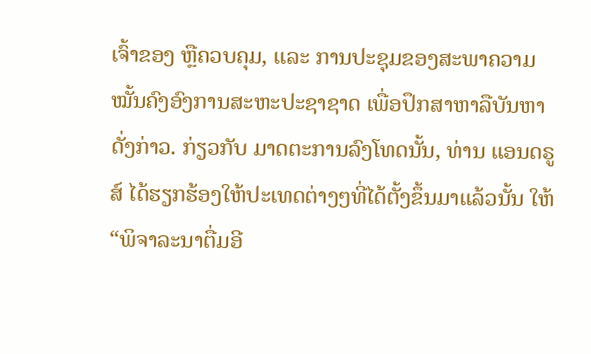ເຈົ້າຂອງ ຫຼືຄວບຄຸມ, ແລະ ການປະຊຸມຂອງສະພາຄວາມໝັ້ນຄົງອົງການສະຫະປະຊາຊາດ ເພື່ອປຶກສາຫາລືບັນຫາດັ່ງກ່າວ. ກ່ຽວກັບ ມາດຕະການລົງໂທດນັ້ນ, ທ່ານ ແອນດຣູສ໌ ໄດ້ຮຽກຮ້ອງໃຫ້ປະເທດຕ່າງໆທີ່ໄດ້ຕັ້ງຂຶ້ນມາແລ້ວນັ້ນ ໃຫ້ “ພິຈາລະນາຕື່ມອີ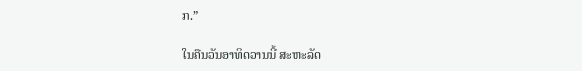ກ.”

ໃນຄືນວັນອາທິດວານນີ້ ສະຫະລັດ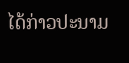ໄດ້ກ່າວປະນາມ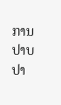ການປາບປາ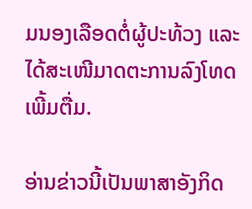ມນອງເລືອດຕໍ່ຜູ້ປະທ້ວງ ແລະ ໄດ້ສະເໜີມາດຕະການລົງໂທດເພີ້ມຕື່ມ.

ອ່ານຂ່າວນີ້ເປັນພາສາອັງກິດ